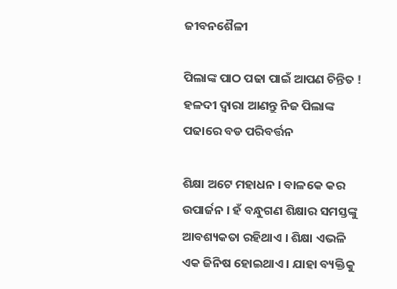ଜୀବନଶୈଳୀ

ପିଲାଙ୍କ ପାଠ ପଢା ପାଇଁ ଆପଣ ଚିନ୍ତିତ ! ହଳଦୀ ଦ୍ଵାରା ଆଣନ୍ତୁ ନିଜ ପିଲାଙ୍କ ପଢାରେ ବଡ ପରିବର୍ତ୍ତନ

ଶିକ୍ଷା ଅଟେ ମହାଧନ । ବାଳକେ କର ଉପାର୍ଜନ । ହଁ ବନ୍ଧୁଗଣ ଶିକ୍ଷାର ସମସ୍ତଙ୍କୁ ଆବଶ୍ୟକତା ରହିଥାଏ । ଶିକ୍ଷା ଏଭଳି ଏକ ଜିନିଷ ହୋଇଥାଏ । ଯାହା ବ୍ୟକ୍ତିକୁ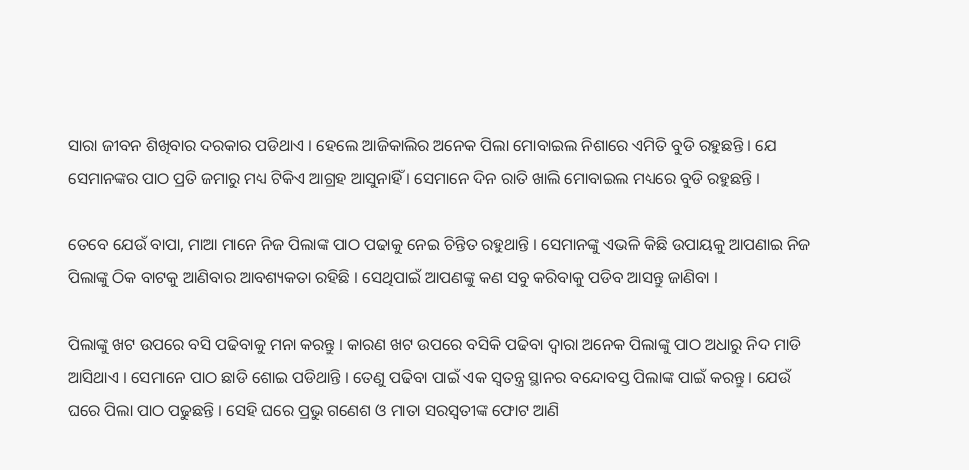ସାରା ଜୀବନ ଶିଖିବାର ଦରକାର ପଡିଥାଏ । ହେଲେ ଆଜିକାଲିର ଅନେକ ପିଲା ମୋବାଇଲ ନିଶାରେ ଏମିତି ବୁଡି ରହୁଛନ୍ତି । ଯେ ସେମାନଙ୍କର ପାଠ ପ୍ରତି ଜମାରୁ ମଧ୍ୟ ଟିକିଏ ଆଗ୍ରହ ଆସୁନାହିଁ । ସେମାନେ ଦିନ ରାତି ଖାଲି ମୋବାଇଲ ମଧ୍ୟରେ ବୁଡି ରହୁଛନ୍ତି ।

ତେବେ ଯେଉଁ ବାପା, ମାଆ ମାନେ ନିଜ ପିଲାଙ୍କ ପାଠ ପଢାକୁ ନେଇ ଚିନ୍ତିତ ରହୁଥାନ୍ତି । ସେମାନଙ୍କୁ ଏଭଳି କିଛି ଉପାୟକୁ ଆପଣାଇ ନିଜ ପିଲାଙ୍କୁ ଠିକ ବାଟକୁ ଆଣିବାର ଆବଶ୍ୟକତା ରହିଛି । ସେଥିପାଇଁ ଆପଣଙ୍କୁ କଣ ସବୁ କରିବାକୁ ପଡିବ ଆସନ୍ତୁ ଜାଣିବା ।

ପିଲାଙ୍କୁ ଖଟ ଉପରେ ବସି ପଢିବାକୁ ମନା କରନ୍ତୁ । କାରଣ ଖଟ ଉପରେ ବସିକି ପଢିବା ଦ୍ଵାରା ଅନେକ ପିଲାଙ୍କୁ ପାଠ ଅଧାରୁ ନିଦ ମାଡି ଆସିଥାଏ । ସେମାନେ ପାଠ ଛାଡି ଶୋଇ ପଡିଥାନ୍ତି । ତେଣୁ ପଢିବା ପାଇଁ ଏକ ସ୍ଵତନ୍ତ୍ର ସ୍ଥାନର ବନ୍ଦୋବସ୍ତ ପିଲାଙ୍କ ପାଇଁ କରନ୍ତୁ । ଯେଉଁ ଘରେ ପିଲା ପାଠ ପଢୁଛନ୍ତି । ସେହି ଘରେ ପ୍ରଭୁ ଗଣେଶ ଓ ମାତା ସରସ୍ଵତୀଙ୍କ ଫୋଟ ଆଣି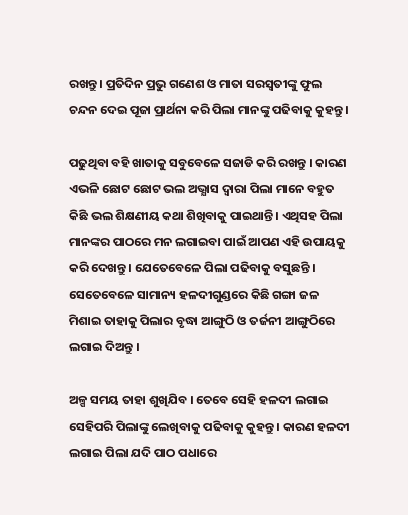ରଖନ୍ତୁ । ପ୍ରତିଦିନ ପ୍ରଭୁ ଗଣେଶ ଓ ମାତା ସରସ୍ଵତୀଙ୍କୁ ଫୁଲ ଚନ୍ଦନ ଦେଇ ପୂଜା ପ୍ରାର୍ଥନା କରି ପିଲା ମାନଙ୍କୁ ପଢିବାକୁ କୁହନ୍ତୁ ।

ପଢୁଥିବା ବହି ଖାତାକୁ ସବୁବେଳେ ସଜାଡି କରି ରଖନ୍ତୁ । କାରଣ ଏଭଳି ଛୋଟ ଛୋଟ ଭଲ ଅଭ୍ଯାସ ଦ୍ଵାରା ପିଲା ମାନେ ବହୁତ କିଛି ଭଲ ଶିକ୍ଷଣୀୟ କଥା ଶିଖିବାକୁ ପାଇଥାନ୍ତି । ଏଥିସହ ପିଲା ମାନଙ୍କର ପାଠରେ ମନ ଲଗାଇବା ପାଇଁ ଆପଣ ଏହି ଉପାୟକୁ କରି ଦେଖନ୍ତୁ । ଯେତେବେଳେ ପିଲା ପଢିବାକୁ ବସୁଛନ୍ତି । ସେତେବେଳେ ସାମାନ୍ୟ ହଳଦୀଗୁଣ୍ଡରେ କିଛି ଗଙ୍ଗା ଜଳ ମିଶାଇ ତାହାକୁ ପିଲାର ବୃଦ୍ଧା ଆଙ୍ଗୁଠି ଓ ତର୍ଜନୀ ଆଙ୍ଗୁଠିରେ ଲଗାଇ ଦିଅନ୍ତୁ ।

ଅଳ୍ପ ସମୟ ତାହା ଶୁଖିଯିବ । ତେବେ ସେହି ହଳଦୀ ଲଗାଇ ସେହିପରି ପିଲାଙ୍କୁ ଲେଖିବାକୁ ପଢିବାକୁ କୁହନ୍ତୁ । କାରଣ ହଳଦୀ ଲଗାଇ ପିଲା ଯଦି ପାଠ ପଧାରେ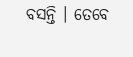ବସନ୍ତି । ତେବେ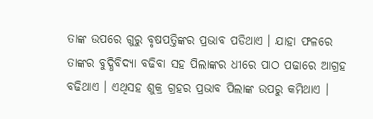ତାଙ୍କ ଉପରେ ଗୁରୁ ବୃଷପତ୍ତିଙ୍କର ପ୍ରଭାବ ପଡିଥାଏ । ଯାହା ଫଳରେ ତାଙ୍କର ବୁଦ୍ଧିବିଦ୍ୟା ବଢିବା ସହ ପିଲାଙ୍କର ଧୀରେ ପାଠ ପଢାରେ ଆଗ୍ରହ ବଢିଥାଏ । ଏଥିସହ ଶୁକ୍ର ଗ୍ରହର ପ୍ରଭାବ ପିଲାଙ୍କ ଉପରୁ କମିଥାଏ ।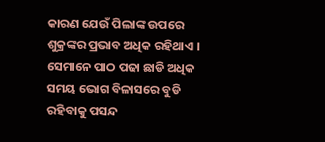କାରଣ ଯେଉଁ ପିଲାଙ୍କ ଉପରେ ଶୁକ୍ରଙ୍କର ପ୍ରଭାବ ଅଧିକ ରହିଥାଏ । ସେମାନେ ପାଠ ପଢା ଛାଡି ଅଧିକ ସମୟ ଭୋଗ ବିଳାସରେ ବୁଡି ରହିବାକୁ ପସନ୍ଦ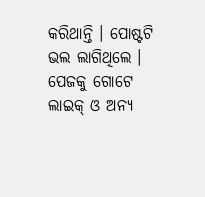କରିଥାନ୍ତି । ପୋଷ୍ଟଟି ଭଲ ଲାଗିଥିଲେ । ପେଜକୁ ଗୋଟେ ଲାଇକ୍ ଓ ଅନ୍ୟ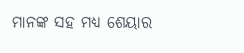ମାନଙ୍କ ସହ ମଧ୍ୟ ଶେୟାର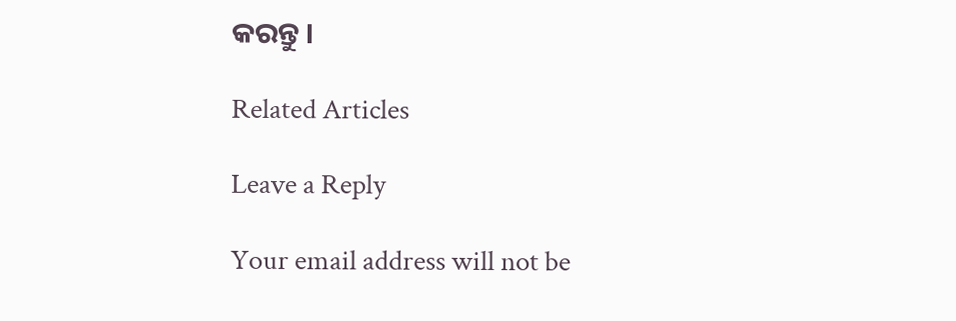କରନ୍ତୁ ।

Related Articles

Leave a Reply

Your email address will not be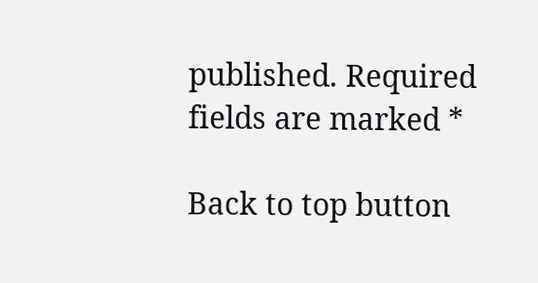published. Required fields are marked *

Back to top button